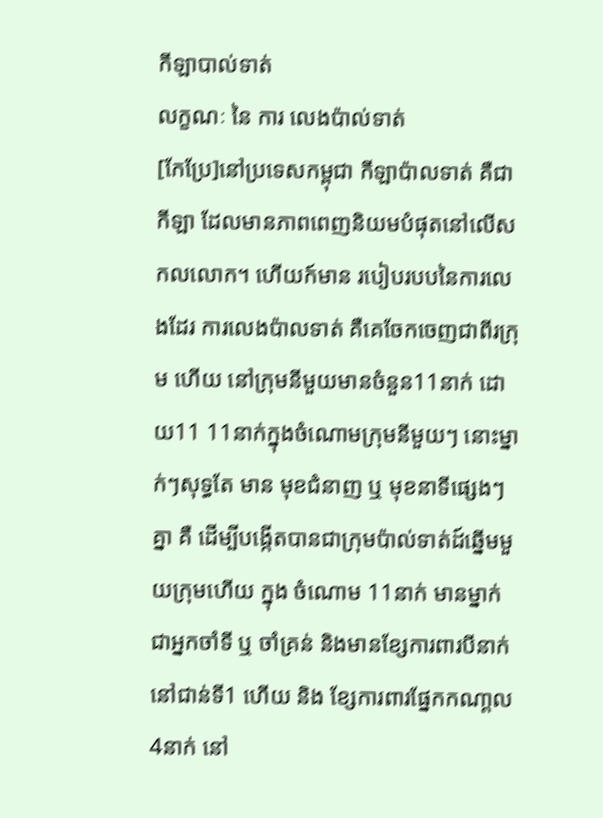កីឡាបាល់ទាត់
លក្ខណៈ នៃ ការ លេងប៉ាល់ទាត់
[កែប្រែ]នៅប្រទេសកម្ពុជា កីឡាប៉ាលទាត់ គឺជាកីឡា ដែលមានភាពពេញនិយមបំផុតនៅលើសកលលោក។ ហើយក៍មាន របៀបរបបនៃការលេងដែរ ការលេងប៉ាលទាត់ គឺគេចែកចេញជាពីរក្រុម ហើយ នៅក្រុមនីមួយមានចំនួន11នាក់ ដោយ11 11នាក់ក្នុងចំណោមក្រុមនីមួយៗ នោះម្នាក់ៗសុទ្ធតែ មាន មុខជំនាញ ឬ មុខនាទីផ្សេងៗគ្នា គឺ ដើម្បីបង្កើតបានជាក្រុមប៉ាល់ទាត់ដ៍ឆ្នើមមួយក្រុមហើយ ក្នុង ចំណោម 11នាក់ មានម្នាក់ ជាអ្នកចាំទី ឬ ចាំគ្រន់ និងមានខ្សែការពារបីនាក់នៅជាន់ទី1 ហើយ និង ខ្សែការពារផ្នែកកណា្តល4នាក់ នៅ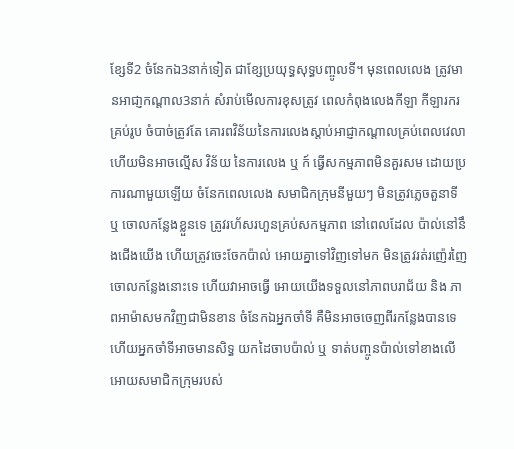ខ្សែទី2 ចំនែកឯ3នាក់ទៀត ជាខ្សែប្រយុទ្ធសុទ្ធបញ្ចូលទី។ មុនពេលលេង ត្រូវមានអាជា្ញកណ្តាល3នាក់ សំរាប់មើលការខុសត្រូវ ពេលកំពុងលេងកីឡា កីឡារករគ្រប់រូប ចំបាច់ត្រូវតែ គោរពវិន័យនៃការលេងស្តាប់អាជ្ញាកណ្តាលគ្រប់ពេលវេលា ហើយមិនអាចល្មើស វិន័យ នៃការលេង ឬ ក៍ ធ្វើសកម្មភាពមិនគួរសម ដោយប្រការណាមួយឡើយ ចំនែកពេលលេង សមាជិកក្រុមនីមួយៗ មិនត្រូវភ្លេចតួនាទី ឬ ចោលកន្លែងខ្លួនទេ ត្រូវរហ័សរហួនគ្រប់សកម្មភាព នៅពេលដែល ប៉ាល់នៅនឹងជើងយើង ហើយត្រូវចេះចែកប៉ាល់ អោយគ្នាទៅវិញទៅមក មិនត្រូវរត់រញ៉េរញៃ ចោលកន្លែងនោះទេ ហើយវាអាចធ្វើ អោយយើងទទួលនៅភាពបរាជ័យ និង ភាពអាម៉ាសមកវិញជាមិនខាន ចំនែកឯអ្នកចាំទី គឺមិនអាចចេញពីរកន្លែងបានទេ ហើយអ្នកចាំទីអាចមានសិទ្ធ យកដៃចាបប៉ាល់ ឬ ទាត់បញ្ចូនប៉ាល់ទៅខាងលើ អោយសមាជិកក្រុមរបស់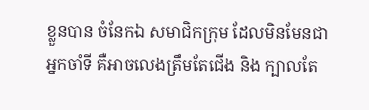ខ្លួនបាន ចំនែកឯ សមាជិកក្រុម ដែលមិនមែនជាអ្នកចាំទី គឺអាចលេងត្រឹមតែជើង និង ក្បាលតែ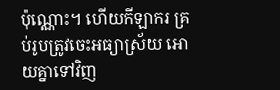ប៉ុណ្ណោះ។ ហើយកីឡាករ គ្រប់រូបត្រូវចេះអធ្យាស្រ័យ អោយគ្នាទៅវិញ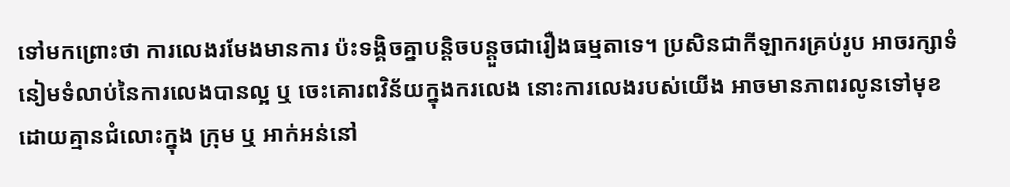ទៅមកព្រោះថា ការលេងរមែងមានការ ប៉ះទង្គិចគ្នាបន្តិចបន្តួចជារឿងធម្មតាទេ។ ប្រសិនជាកីឡាករគ្រប់រូប អាចរក្សាទំនៀមទំលាប់នៃការលេងបានល្អ ឬ ចេះគោរពវិន័យក្នុងករលេង នោះការលេងរបស់យើង អាចមានភាពរលូនទៅមុខ ដោយគ្មានជំលោះក្នុង ក្រុម ឬ អាក់អន់នៅ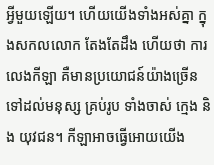អ្វីមួយឡើយ។ ហើយយើងទាំងអស់គ្នា ក្នុងសកលលោក តែងតែដឹង ហើយថា ការលេងកីឡា គឺមានប្រយោជន៍យ៉ាងច្រើនទៅដល់មនុស្ស គ្រប់រូប ទាំងចាស់ ក្មេង និង យុវជន។ កីឡាអាចធ្វើអោយយើង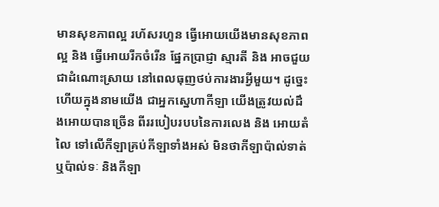មានសុខភាពល្អ រហ័សរហួន ធ្វើអោយយើងមានសុខភាពល្អ និង ធ្វើអោយរីកចំរើន ផ្នែកប្រាជ្ញា ស្មារតី និង អាចជួយជាដំណោះស្រាយ នៅពេលធុញថប់ការងារអ្វីមួយ។ ដូច្នេះហើយក្នុងនាមយើង ជាអ្នកស្នេហាកីឡា យើងត្រូវយល់ដឹងអោយបានច្រើន ពីររបៀបរបបនៃការលេង និង អោយតំលៃ ទៅលើកីឡាគ្រប់កីឡាទាំងអស់ មិនថាកីឡាប៉ាល់ទាត់ ឬប៉ាល់ទៈ និងកីឡា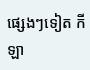ផ្សេងៗទៀត កីឡា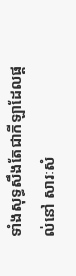ទាំងសុទ្ធសឹងតែជាកីឡាដែលផ្តល់នៅ សារៈសំ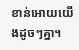ខាន់អោយយើងដូចៗគ្នា។